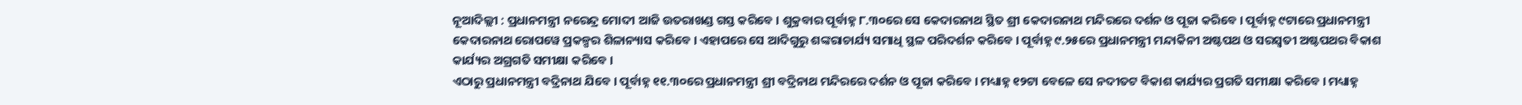ନୂଆଦିଲ୍ଲୀ : ପ୍ରଧାନମନ୍ତ୍ରୀ ନରେନ୍ଦ୍ର ମୋଦୀ ଆଜି ଉତରାଖଣ୍ଡ ଗସ୍ତ କରିବେ । ଶୁକ୍ରବାର ପୂର୍ବାହ୍ନ ୮.୩୦ରେ ସେ କେଦାରନାଥ ସ୍ଥିତ ଶ୍ରୀ କେଦାରନାଥ ମନ୍ଦିରରେ ଦର୍ଶନ ଓ ପୂଜା କରିବେ । ପୂର୍ବାହ୍ନ ୯ଟାରେ ପ୍ରଧାନମନ୍ତ୍ରୀ କେଦାରନାଥ ରୋପୱେ ପ୍ରକଳ୍ପର ଶିଳାନ୍ୟାସ କରିବେ । ଏହାପରେ ସେ ଆଦିଗୁରୁ ଶଙ୍କରାଚାର୍ଯ୍ୟ ସମାଧି ସ୍ଥଳ ପରିଦର୍ଶନ କରିବେ । ପୂର୍ବାହ୍ନ ୯.୨୫ରେ ପ୍ରଧାନମନ୍ତ୍ରୀ ମନ୍ଦାକିନୀ ଅଷ୍ଟପଥ ଓ ସରସ୍ୱତୀ ଅଷ୍ଟପଥର ବିକାଶ କାର୍ଯ୍ୟର ଅଗ୍ରଗତି ସମୀକ୍ଷା କରିବେ ।
ଏଠାରୁ ପ୍ରଧାନମନ୍ତ୍ରୀ ବଦ୍ରିନାଥ ଯିବେ । ପୂର୍ବାହ୍ନ ୧୧.୩୦ରେ ପ୍ରଧାନମନ୍ତ୍ରୀ ଶ୍ରୀ ବଦ୍ରିନାଥ ମନ୍ଦିରରେ ଦର୍ଶନ ଓ ପୂଜା କରିବେ । ମଧ୍ୟାହ୍ନ ୧୨ଟା ବେଳେ ସେ ନଦୀତଟ ବିକାଶ କାର୍ଯ୍ୟର ପ୍ରଗତି ସମୀକ୍ଷା କରିବେ । ମଧ୍ୟାହ୍ନ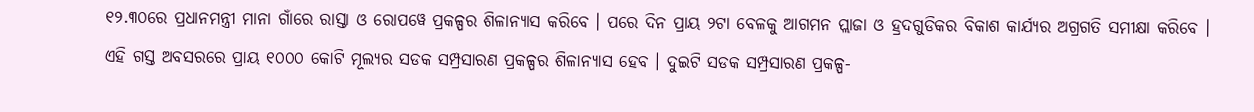୧୨.୩୦ରେ ପ୍ରଧାନମନ୍ତ୍ରୀ ମାନା ଗାଁରେ ରାସ୍ତା ଓ ରୋପୱେ ପ୍ରକଳ୍ପର ଶିଳାନ୍ୟାସ କରିବେ । ପରେ ଦିନ ପ୍ରାୟ ୨ଟା ବେଳକୁ ଆଗମନ ପ୍ଲାଜା ଓ ହ୍ରଦଗୁଡିକର ବିକାଶ କାର୍ଯ୍ୟର ଅଗ୍ରଗତି ସମୀକ୍ଷା କରିବେ ।
ଏହି ଗସ୍ତ ଅବସରରେ ପ୍ରାୟ ୧୦୦୦ କୋଟି ମୂଲ୍ୟର ସଡକ ସମ୍ପ୍ରସାରଣ ପ୍ରକଳ୍ପର ଶିଳାନ୍ୟାସ ହେବ । ଦୁଇଟି ସଡକ ସମ୍ପ୍ରସାରଣ ପ୍ରକଳ୍ପ-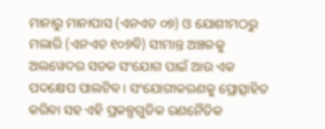ମାନାରୁ ମାନାପାସ (ଏନଏଚ ୦୭) ଓ ଯୋଶୀମଠରୁ ମଲାରି (ଏନଏଚ ୧୦୭ବି) ସୀମାନ୍ତ ଅଞ୍ଚଳକୁ ଅଲୱେଦର ସଡକ ସଂଯୋଗ ପାଇଁ ଆଉ ଏକ ପଦକ୍ଷେପ ପାଲଟିବ । ସଂଯୋଗୀକରଣକୁ ପ୍ରୋତ୍ସାହିତ କରିବା ସହ ଏହି ପ୍ରକଳ୍ପଗୁଡିକ ରଣନୈତିକ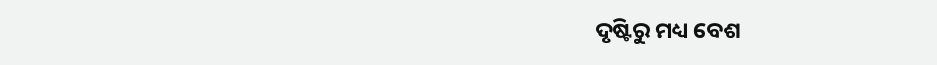ଦୃଷ୍ଟିରୁ ମଧ୍ୟ ବେଶ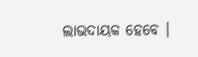ଲାଭଦାୟକ ହେବେ ।